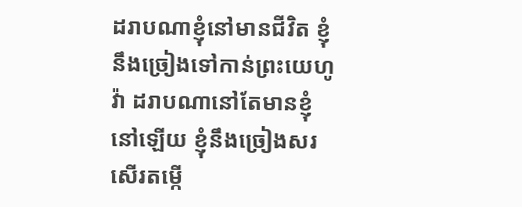ដរាបណាខ្ញុំនៅមានជីវិត ខ្ញុំនឹងច្រៀងទៅកាន់ព្រះយេហូវ៉ា ដរាបណានៅតែមានខ្ញុំនៅឡើយ ខ្ញុំនឹងច្រៀងសរសើរតម្កើ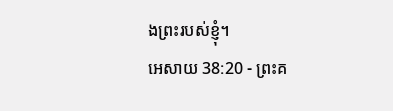ងព្រះរបស់ខ្ញុំ។
អេសាយ 38:20 - ព្រះគ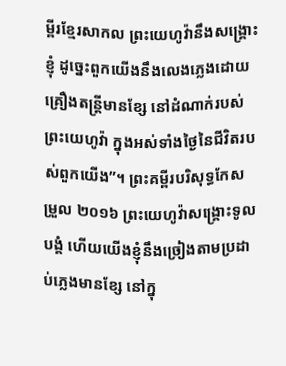ម្ពីរខ្មែរសាកល ព្រះយេហូវ៉ានឹងសង្គ្រោះខ្ញុំ ដូច្នេះពួកយើងនឹងលេងភ្លេងដោយគ្រឿងតន្ត្រីមានខ្សែ នៅដំណាក់របស់ព្រះយេហូវ៉ា ក្នុងអស់ទាំងថ្ងៃនៃជីវិតរបស់ពួកយើង”។ ព្រះគម្ពីរបរិសុទ្ធកែសម្រួល ២០១៦ ព្រះយេហូវ៉ាសង្គ្រោះទូលបង្គំ ហើយយើងខ្ញុំនឹងច្រៀងតាមប្រដាប់ភ្លេងមានខ្សែ នៅក្នុ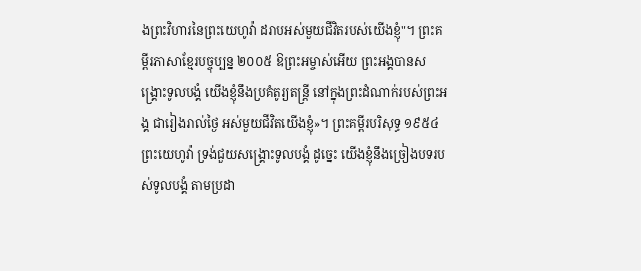ងព្រះវិហារនៃព្រះយេហូវ៉ា ដរាបអស់មួយជីវិតរបស់យើងខ្ញុំ"។ ព្រះគម្ពីរភាសាខ្មែរបច្ចុប្បន្ន ២០០៥ ឱព្រះអម្ចាស់អើយ ព្រះអង្គបានសង្គ្រោះទូលបង្គំ យើងខ្ញុំនឹងប្រគំតូរ្យតន្ត្រី នៅក្នុងព្រះដំណាក់របស់ព្រះអង្គ ជារៀងរាល់ថ្ងៃ អស់មួយជីវិតយើងខ្ញុំ»។ ព្រះគម្ពីរបរិសុទ្ធ ១៩៥៤ ព្រះយេហូវ៉ា ទ្រង់ជួយសង្គ្រោះទូលបង្គំ ដូច្នេះ យើងខ្ញុំនឹងច្រៀងបទរបស់ទូលបង្គំ តាមប្រដា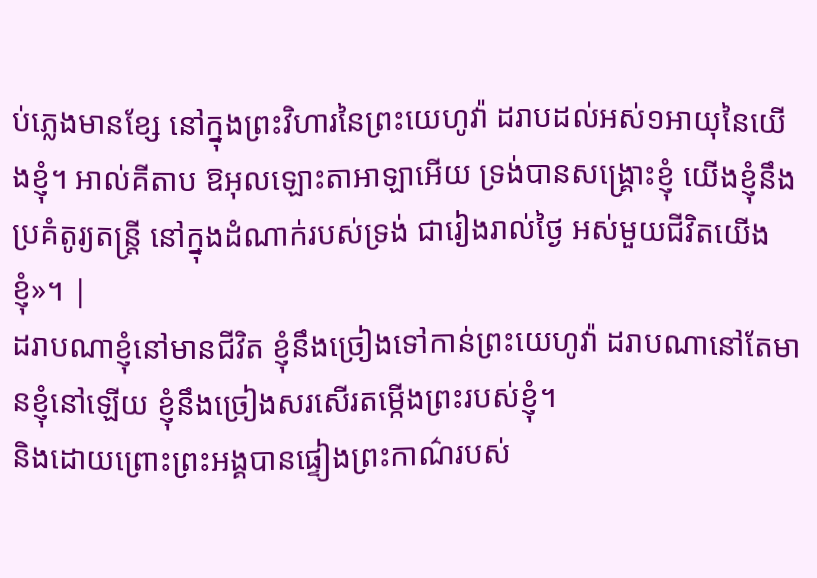ប់ភ្លេងមានខ្សែ នៅក្នុងព្រះវិហារនៃព្រះយេហូវ៉ា ដរាបដល់អស់១អាយុនៃយើងខ្ញុំ។ អាល់គីតាប ឱអុលឡោះតាអាឡាអើយ ទ្រង់បានសង្គ្រោះខ្ញុំ យើងខ្ញុំនឹងប្រគំតូរ្យតន្ត្រី នៅក្នុងដំណាក់របស់ទ្រង់ ជារៀងរាល់ថ្ងៃ អស់មួយជីវិតយើងខ្ញុំ»។ |
ដរាបណាខ្ញុំនៅមានជីវិត ខ្ញុំនឹងច្រៀងទៅកាន់ព្រះយេហូវ៉ា ដរាបណានៅតែមានខ្ញុំនៅឡើយ ខ្ញុំនឹងច្រៀងសរសើរតម្កើងព្រះរបស់ខ្ញុំ។
និងដោយព្រោះព្រះអង្គបានផ្ទៀងព្រះកាណ៌របស់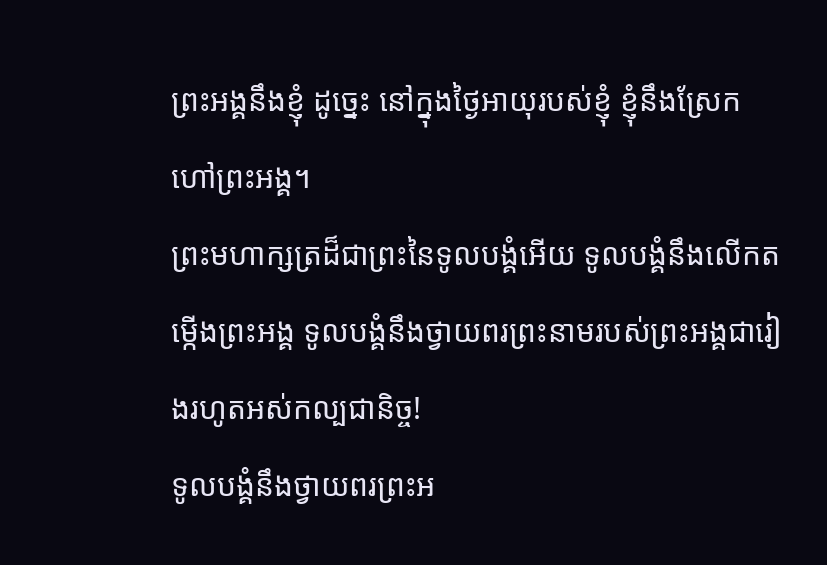ព្រះអង្គនឹងខ្ញុំ ដូច្នេះ នៅក្នុងថ្ងៃអាយុរបស់ខ្ញុំ ខ្ញុំនឹងស្រែកហៅព្រះអង្គ។
ព្រះមហាក្សត្រដ៏ជាព្រះនៃទូលបង្គំអើយ ទូលបង្គំនឹងលើកតម្កើងព្រះអង្គ ទូលបង្គំនឹងថ្វាយពរព្រះនាមរបស់ព្រះអង្គជារៀងរហូតអស់កល្បជានិច្ច!
ទូលបង្គំនឹងថ្វាយពរព្រះអ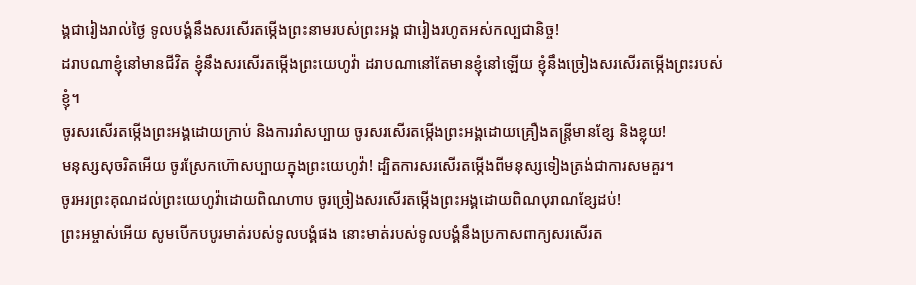ង្គជារៀងរាល់ថ្ងៃ ទូលបង្គំនឹងសរសើរតម្កើងព្រះនាមរបស់ព្រះអង្គ ជារៀងរហូតអស់កល្បជានិច្ច!
ដរាបណាខ្ញុំនៅមានជីវិត ខ្ញុំនឹងសរសើរតម្កើងព្រះយេហូវ៉ា ដរាបណានៅតែមានខ្ញុំនៅឡើយ ខ្ញុំនឹងច្រៀងសរសើរតម្កើងព្រះរបស់ខ្ញុំ។
ចូរសរសើរតម្កើងព្រះអង្គដោយក្រាប់ និងការរាំសប្បាយ ចូរសរសើរតម្កើងព្រះអង្គដោយគ្រឿងតន្ត្រីមានខ្សែ និងខ្លុយ!
មនុស្សសុចរិតអើយ ចូរស្រែកហ៊ោសប្បាយក្នុងព្រះយេហូវ៉ា! ដ្បិតការសរសើរតម្កើងពីមនុស្សទៀងត្រង់ជាការសមគួរ។
ចូរអរព្រះគុណដល់ព្រះយេហូវ៉ាដោយពិណហាប ចូរច្រៀងសរសើរតម្កើងព្រះអង្គដោយពិណបុរាណខ្សែដប់!
ព្រះអម្ចាស់អើយ សូមបើកបបូរមាត់របស់ទូលបង្គំផង នោះមាត់របស់ទូលបង្គំនឹងប្រកាសពាក្យសរសើរត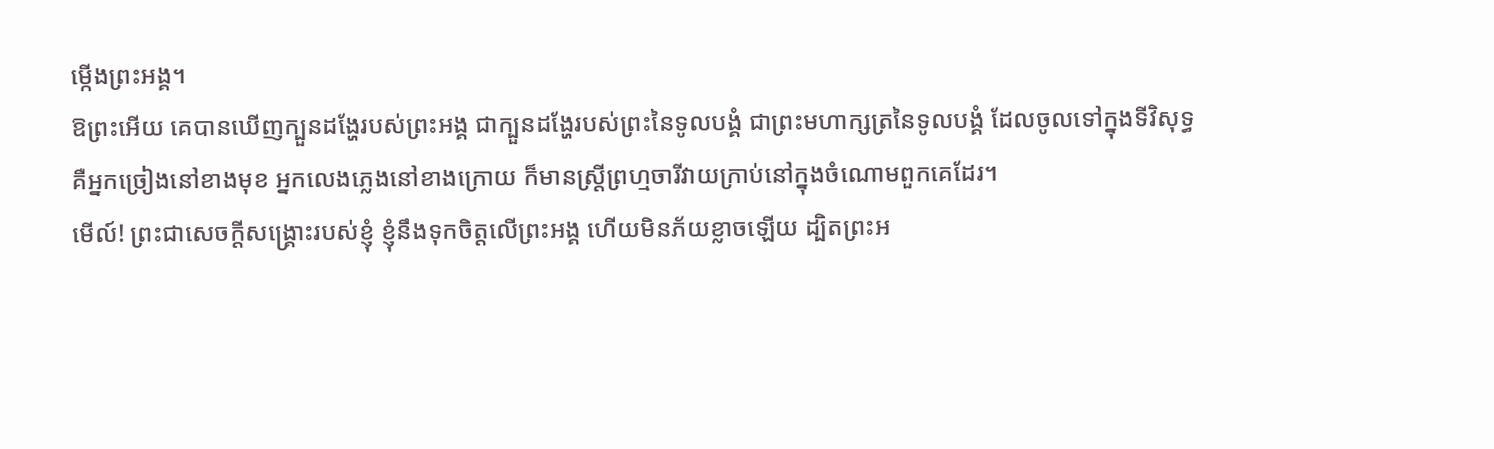ម្កើងព្រះអង្គ។
ឱព្រះអើយ គេបានឃើញក្បួនដង្ហែរបស់ព្រះអង្គ ជាក្បួនដង្ហែរបស់ព្រះនៃទូលបង្គំ ជាព្រះមហាក្សត្រនៃទូលបង្គំ ដែលចូលទៅក្នុងទីវិសុទ្ធ
គឺអ្នកច្រៀងនៅខាងមុខ អ្នកលេងភ្លេងនៅខាងក្រោយ ក៏មានស្ត្រីព្រហ្មចារីវាយក្រាប់នៅក្នុងចំណោមពួកគេដែរ។
មើល៍! ព្រះជាសេចក្ដីសង្គ្រោះរបស់ខ្ញុំ ខ្ញុំនឹងទុកចិត្តលើព្រះអង្គ ហើយមិនភ័យខ្លាចឡើយ ដ្បិតព្រះអ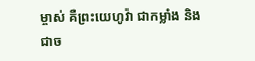ម្ចាស់ គឺព្រះយេហូវ៉ា ជាកម្លាំង និងជាច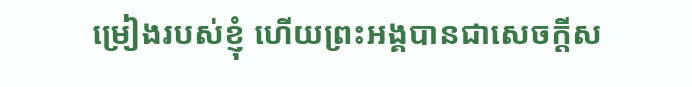ម្រៀងរបស់ខ្ញុំ ហើយព្រះអង្គបានជាសេចក្ដីស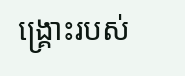ង្គ្រោះរបស់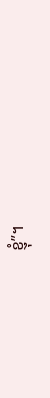ខ្ញុំ”។